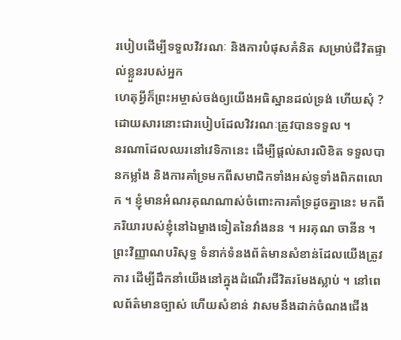របៀបដើម្បីទទួលវិវរណៈ និងការបំផុសគំនិត សម្រាប់ជីវិតផ្ទាល់ខ្លួនរបស់អ្នក
ហេតុអ្វីក៏ព្រះអម្ចាស់ចង់ឲ្យយើងអធិស្ឋានដល់ទ្រង់ ហើយសុំ ? ដោយសារនោះជារបៀបដែលវិវរណៈត្រូវបានទទួល ។
នរណាដែលឈរនៅវេទិកានេះ ដើម្បីផ្ដល់សារលិខិត ទទួលបានកម្លាំង និងការគាំទ្រមកពីសមាជិកទាំងអស់ទូទាំងពិភពលោក ។ ខ្ញុំមានអំណរគុណណាស់ចំពោះការគាំទ្រដូចគ្នានេះ មកពីភរិយារបស់ខ្ញុំនៅឯម្ខាងទៀតនៃវាំងនន ។ អរគុណ ចានីន ។
ព្រះវិញ្ញាណបរិសុទ្ធ ទំនាក់ទំនងព័ត៌មានសំខាន់ដែលយើងត្រូវការ ដើម្បីដឹកនាំយើងនៅក្នុងដំណើរជីវិតរមែងស្លាប់ ។ នៅពេលព័ត៌មានច្បាស់ ហើយសំខាន់ វាសមនឹងដាក់ចំណងជើង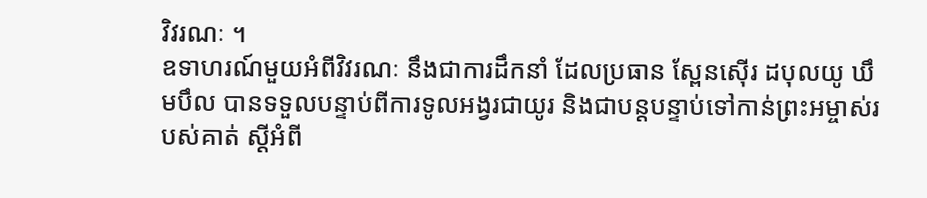វិវរណៈ ។
ឧទាហរណ៍មួយអំពីវិវរណៈ នឹងជាការដឹកនាំ ដែលប្រធាន ស្ពែនស៊ើរ ដបុលយូ ឃឹមបឹល បានទទួលបន្ទាប់ពីការទូលអង្វរជាយូរ និងជាបន្តបន្ទាប់ទៅកាន់ព្រះអម្ចាស់របស់គាត់ ស្ដីអំពី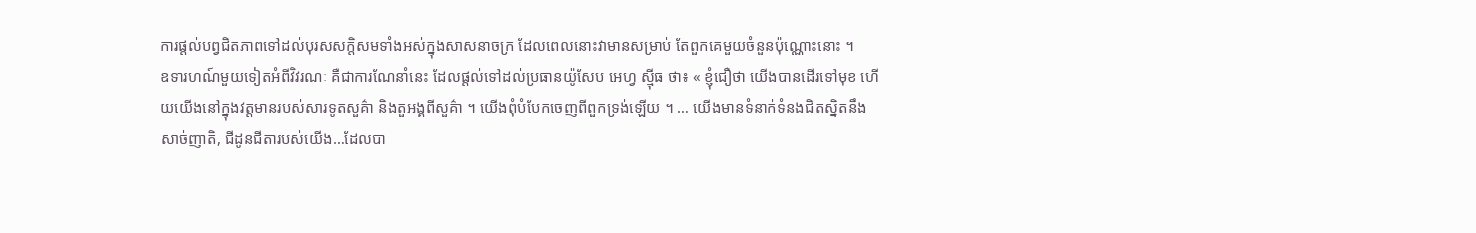ការផ្ដល់បព្វជិតភាពទៅដល់បុរសសក្ដិសមទាំងអស់ក្នុងសាសនាចក្រ ដែលពេលនោះវាមានសម្រាប់ តែពួកគេមួយចំនួនប៉ុណ្ណោះនោះ ។
ឧទារហណ៍មួយទៀតអំពីវិវរណៈ គឺជាការណែនាំនេះ ដែលផ្ដល់ទៅដល់ប្រធានយ៉ូសែប អេហ្វ ស៊្មីធ ថា៖ « ខ្ញុំជឿថា យើងបានដើរទៅមុខ ហើយយើងនៅក្នុងវត្តមានរបស់សារទូតសួគ៌ា និងតួអង្គពីសួគ៌ា ។ យើងពុំបំបែកចេញពីពួកទ្រង់ឡើយ ។ … យើងមានទំនាក់ទំនងជិតស្និតនឹងសាច់ញាតិ, ជីដូនជីតារបស់យើង…ដែលបា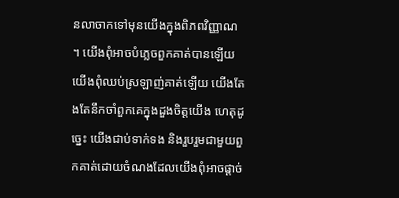នលាចាកទៅមុនយើងក្នុងពិភពវិញ្ញាណ ។ យើងពុំអាចបំភ្លេចពួកគាត់បានឡើយ យើងពុំឈប់ស្រឡាញ់គាត់ឡើយ យើងតែងតែនឹកចាំពួកគេក្នុងដួងចិត្តយើង ហេតុដូច្នេះ យើងជាប់ទាក់ទង និងរួបរួមជាមួយពួកគាត់ដោយចំណងដែលយើងពុំអាចផ្ដាច់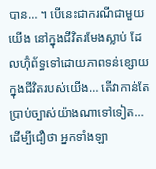បាន… ។ បើនេះជាករណីជាមួយយើង នៅក្នុងជីវិតរមែងស្លាប់ ដែលហ៊ុំព័ទ្ធទៅដោយភាពទន់ខ្សោយក្នុងជីវិតរបស់យើង… តើវាកាន់តែប្រាប់ច្បាស់យ៉ាងណាទៅទៀត… ដើម្បីជឿថា អ្នកទាំងឡា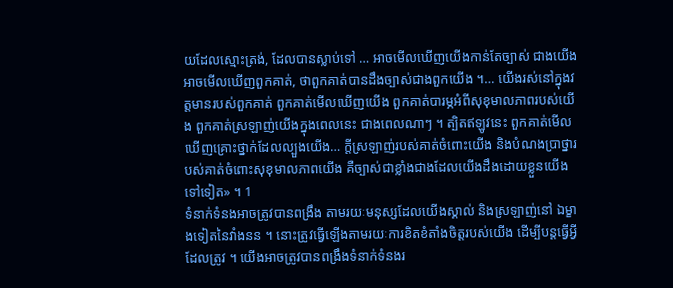យដែលស្មោះត្រង់, ដែលបានស្លាប់ទៅ … អាចមើលឃើញយើងកាន់តែច្បាស់ ជាងយើងអាចមើលឃើញពួកគាត់, ថាពួកគាត់បានដឹងច្បាស់ជាងពួកយើង ។… យើងរស់នៅក្នុងវត្តមានរបស់ពួកគាត់ ពួកគាត់មើលឃើញយើង ពួកគាត់បារម្ភអំពីសុខុមាលភាពរបស់យើង ពួកគាត់ស្រឡាញ់យើងក្នុងពេលនេះ ជាងពេលណាៗ ។ ត្បិតឥឡូវនេះ ពួកគាត់មើលឃើញគ្រោះថ្នាក់ដែលល្បួងយើង… ក្ដីស្រឡាញ់របស់គាត់ចំពោះយើង និងបំណងប្រាថ្នារបស់គាត់ចំពោះសុខុមាលភាពយើង គឺច្បាស់ជាខ្លាំងជាងដែលយើងដឹងដោយខ្លួនយើងទៅទៀត» ។ 1
ទំនាក់ទំនងអាចត្រូវបានពង្រឹង តាមរយៈមនុស្សដែលយើងស្គាល់ និងស្រឡាញ់នៅ ឯម្ខាងទៀតនៃវាំងនន ។ នោះត្រូវធ្វើឡើងតាមរយៈការខិតខំតាំងចិត្តរបស់យើង ដើម្បីបន្ដធ្វើអ្វីដែលត្រូវ ។ យើងអាចត្រូវបានពង្រឹងទំនាក់ទំនងរ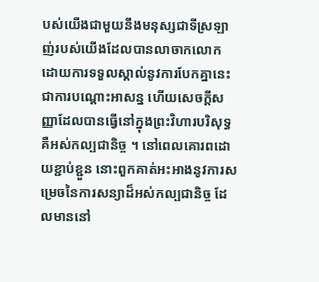បស់យើងជាមួយនឹងមនុស្សជាទីស្រឡាញ់របស់យើងដែលបានលាចាកលោក ដោយការទទួលស្គាល់នូវការបែកគ្នានេះ ជាការបណ្ដោះអាសន្ន ហើយសេចក្ដីសញ្ញាដែលបានធ្វើនៅក្នុងព្រះវិហារបរិសុទ្ធ គឺអស់កល្បជានិច្ច ។ នៅពេលគោរពដោយខ្ជាប់ខ្ជួន នោះពួកគាត់អះអាងនូវការសម្រេចនៃការសន្យាដ៏អស់កល្បជានិច្ច ដែលមាននៅ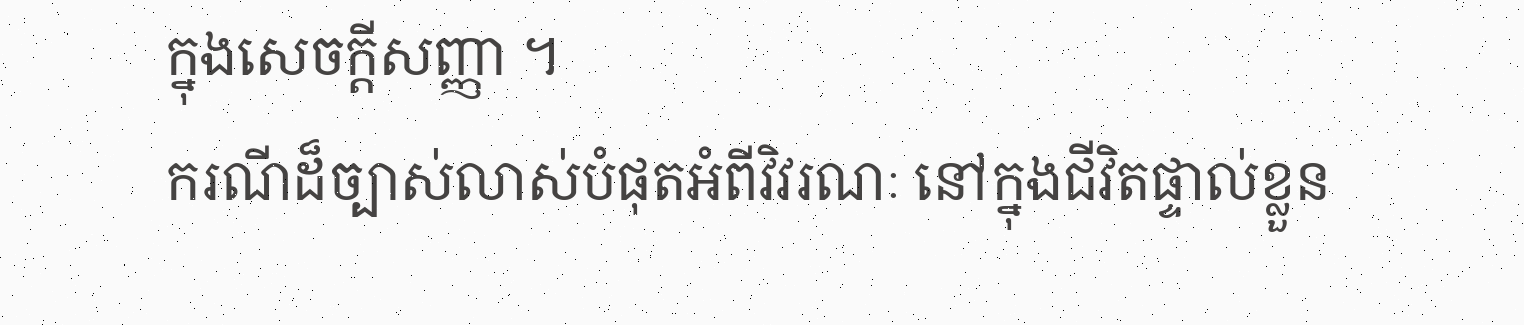ក្នុងសេចក្ដីសញ្ញា ។
ករណីដ៏ច្បាស់លាស់បំផុតអំពីវិវរណៈ នៅក្នុងជីវិតផ្ទាល់ខ្លួន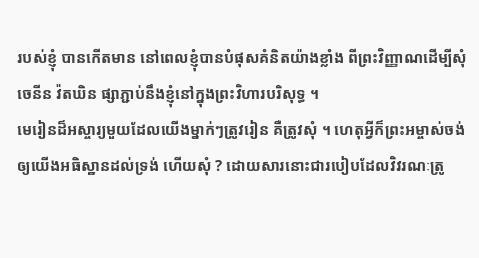របស់ខ្ញុំ បានកើតមាន នៅពេលខ្ញុំបានបំផុសគំនិតយ៉ាងខ្លាំង ពីព្រះវិញ្ញាណដើម្បីសុំ ចេនីន វ៉តឃិន ផ្សាភ្ជាប់នឹងខ្ញុំនៅក្នុងព្រះវិហារបរិសុទ្ធ ។
មេរៀនដ៏អស្ចារ្យមួយដែលយើងម្នាក់ៗត្រូវរៀន គឺត្រូវសុំ ។ ហេតុអ្វីក៏ព្រះអម្ចាស់ចង់ឲ្យយើងអធិស្ឋានដល់ទ្រង់ ហើយសុំ ? ដោយសារនោះជារបៀបដែលវិវរណៈត្រូ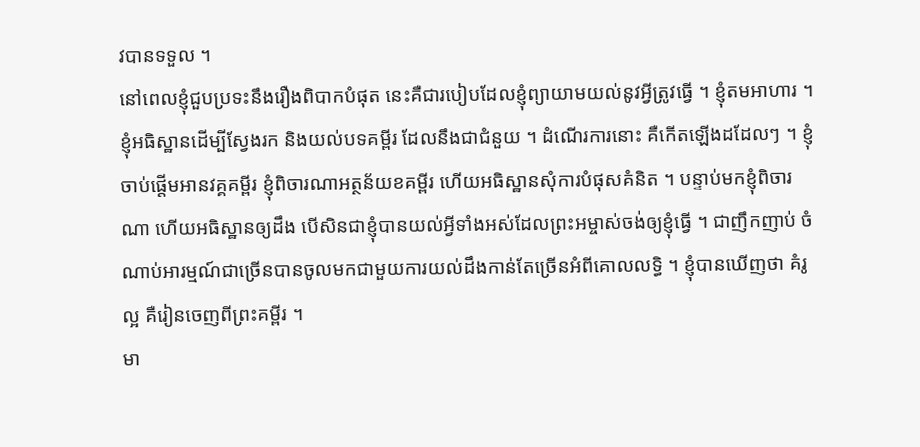វបានទទួល ។
នៅពេលខ្ញុំជួបប្រទះនឹងរឿងពិបាកបំផុត នេះគឺជារបៀបដែលខ្ញុំព្យាយាមយល់នូវអ្វីត្រូវធ្វើ ។ ខ្ញុំតមអាហារ ។ ខ្ញុំអធិស្ឋានដើម្បីស្វែងរក និងយល់បទគម្ពីរ ដែលនឹងជាជំនួយ ។ ដំណើរការនោះ គឺកើតឡើងដដែលៗ ។ ខ្ញុំចាប់ផ្ដើមអានវគ្គគម្ពីរ ខ្ញុំពិចារណាអត្ថន័យខគម្ពីរ ហើយអធិស្ឋានសុំការបំផុសគំនិត ។ បន្ទាប់មកខ្ញុំពិចារណា ហើយអធិស្ឋានឲ្យដឹង បើសិនជាខ្ញុំបានយល់អ្វីទាំងអស់ដែលព្រះអម្ចាស់ចង់ឲ្យខ្ញុំធ្វើ ។ ជាញឹកញាប់ ចំណាប់អារម្មណ៍ជាច្រើនបានចូលមកជាមួយការយល់ដឹងកាន់តែច្រើនអំពីគោលលទ្ធិ ។ ខ្ញុំបានឃើញថា គំរូល្អ គឺរៀនចេញពីព្រះគម្ពីរ ។
មា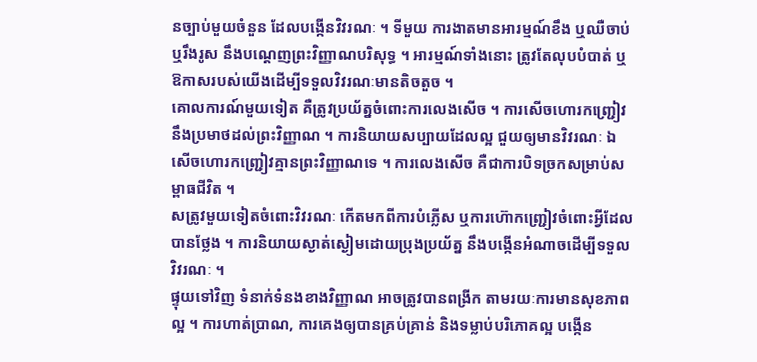នច្បាប់មួយចំនួន ដែលបង្កើនវិវរណៈ ។ ទីមួយ ការងាតមានអារម្មណ៍ខឹង ឬឈឺចាប់ ឬរឹងរូស នឹងបណ្ដេញព្រះវិញ្ញាណបរិសុទ្ធ ។ អារម្មណ៍ទាំងនោះ ត្រូវតែលុបបំបាត់ ឬឱកាសរបស់យើងដើម្បីទទួលវិវរណៈមានតិចតួច ។
គោលការណ៍មួយទៀត គឺត្រូវប្រយ័ត្នចំពោះការលេងសើច ។ ការសើចហោរកញ្ជ្រៀវ នឹងប្រមាថដល់ព្រះវិញ្ញាណ ។ ការនិយាយសប្បាយដែលល្អ ជួយឲ្យមានវិវរណៈ ឯសើចហោរកញ្រ្ជៀវគ្មានព្រះវិញ្ញាណទេ ។ ការលេងសើច គឺជាការបិទច្រកសម្រាប់សម្ពាធជីវិត ។
សត្រូវមួយទៀតចំពោះវិវរណៈ កើតមកពីការបំភ្លើស ឬការហ៊ោកញ្ជ្រៀវចំពោះអ្វីដែលបានថ្លែង ។ ការនិយាយស្ងាត់ស្ងៀមដោយប្រុងប្រយ័ត្ន នឹងបង្កើនអំណាចដើម្បីទទួលវិវរណៈ ។
ផ្ទុយទៅវិញ ទំនាក់ទំនងខាងវិញ្ញាណ អាចត្រូវបានពង្រីក តាមរយៈការមានសុខភាពល្អ ។ ការហាត់ប្រាណ, ការគេងឲ្យបានគ្រប់គ្រាន់ និងទម្លាប់បរិភោគល្អ បង្កើន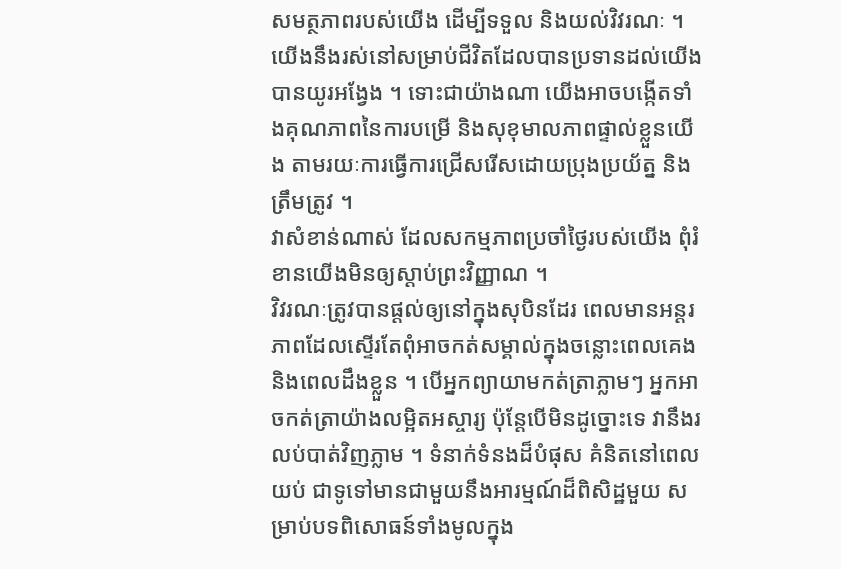សមត្ថភាពរបស់យើង ដើម្បីទទួល និងយល់វិវរណៈ ។ យើងនឹងរស់នៅសម្រាប់ជីវិតដែលបានប្រទានដល់យើងបានយូរអង្វែង ។ ទោះជាយ៉ាងណា យើងអាចបង្កើតទាំងគុណភាពនៃការបម្រើ និងសុខុមាលភាពផ្ទាល់ខ្លួនយើង តាមរយៈការធ្វើការជ្រើសរើសដោយប្រុងប្រយ័ត្ន និងត្រឹមត្រូវ ។
វាសំខាន់ណាស់ ដែលសកម្មភាពប្រចាំថ្ងៃរបស់យើង ពុំរំខានយើងមិនឲ្យស្ដាប់ព្រះវិញ្ញាណ ។
វិវរណៈត្រូវបានផ្ដល់ឲ្យនៅក្នុងសុបិនដែរ ពេលមានអន្តរភាពដែលស្ទើរតែពុំអាចកត់សម្គាល់ក្នុងចន្លោះពេលគេង និងពេលដឹងខ្លួន ។ បើអ្នកព្យាយាមកត់ត្រាភ្លាមៗ អ្នកអាចកត់ត្រាយ៉ាងលម្អិតអស្ចារ្យ ប៉ុន្តែបើមិនដូច្នោះទេ វានឹងរលប់បាត់វិញភ្លាម ។ ទំនាក់ទំនងដ៏បំផុស គំនិតនៅពេលយប់ ជាទូទៅមានជាមួយនឹងអារម្មណ៍ដ៏ពិសិដ្ឋមួយ សម្រាប់បទពិសោធន៍ទាំងមូលក្នុង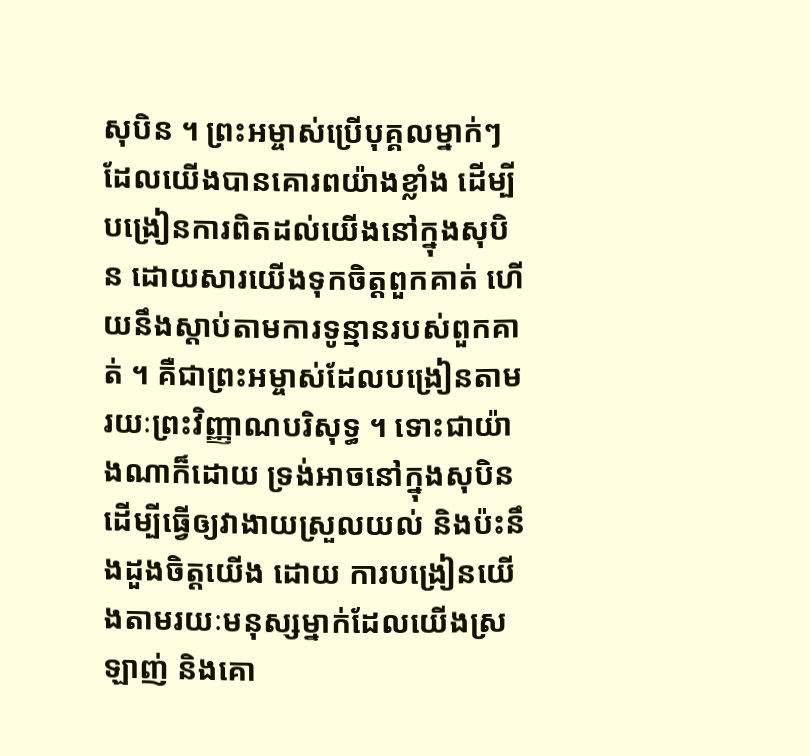សុបិន ។ ព្រះអម្ចាស់ប្រើបុគ្គលម្នាក់ៗ ដែលយើងបានគោរពយ៉ាងខ្លាំង ដើម្បីបង្រៀនការពិតដល់យើងនៅក្នុងសុបិន ដោយសារយើងទុកចិត្តពួកគាត់ ហើយនឹងស្ដាប់តាមការទូន្មានរបស់ពួកគាត់ ។ គឺជាព្រះអម្ចាស់ដែលបង្រៀនតាមរយៈព្រះវិញ្ញាណបរិសុទ្ធ ។ ទោះជាយ៉ាងណាក៏ដោយ ទ្រង់អាចនៅក្នុងសុបិន ដើម្បីធ្វើឲ្យវាងាយស្រួលយល់ និងប៉ះនឹងដួងចិត្តយើង ដោយ ការបង្រៀនយើងតាមរយៈមនុស្សម្នាក់ដែលយើងស្រឡាញ់ និងគោ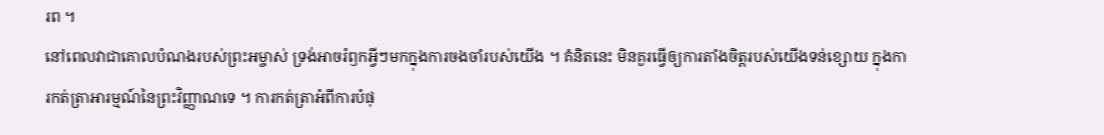រព ។
នៅពេលវាជាគោលបំណងរបស់ព្រះអម្ចាស់ ទ្រង់អាចរំឭកអ្វីៗមកក្នុងការចងចាំរបស់យើង ។ គំនិតនេះ មិនគួរធ្វើឲ្យការតាំងចិត្តរបស់យើងទន់ខ្សោយ ក្នុងការកត់ត្រាអារម្មណ៍នៃព្រះវិញ្ញាណទេ ។ ការកត់ត្រាអំពីការបំផុ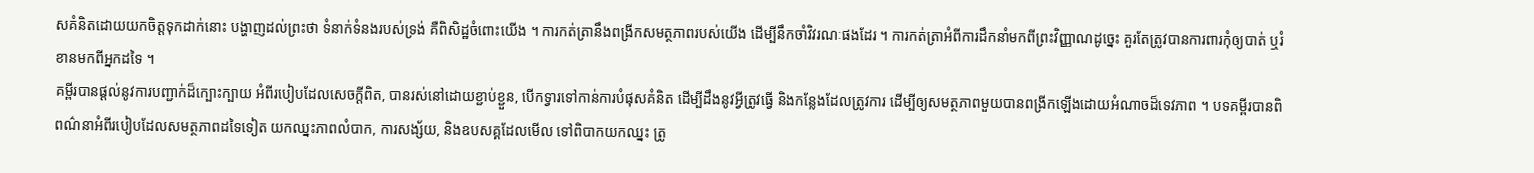សគំនិតដោយយកចិត្តទុកដាក់នោះ បង្ហាញដល់ព្រះថា ទំនាក់ទំនងរបស់ទ្រង់ គឺពិសិដ្ឋចំពោះយើង ។ ការកត់ត្រានឹងពង្រីកសមត្ថភាពរបស់យើង ដើម្បីនឹកចាំវិវរណៈផងដែរ ។ ការកត់ត្រាអំពីការដឹកនាំមកពីព្រះវិញ្ញាណដូច្នេះ គួរតែត្រូវបានការពារកុំឲ្យបាត់ ឬរំខានមកពីអ្នកដទៃ ។
គម្ពីរបានផ្ដល់នូវការបញ្ជាក់ដ៏ក្បោះក្បាយ អំពីរបៀបដែលសេចក្ដីពិត, បានរស់នៅដោយខ្ជាប់ខ្ជួន, បើកទ្វារទៅកាន់ការបំផុសគំនិត ដើម្បីដឹងនូវអ្វីត្រូវធ្វើ និងកន្លែងដែលត្រូវការ ដើម្បីឲ្យសមត្ថភាពមួយបានពង្រីកឡើងដោយអំណាចដ៏ទេវភាព ។ បទគម្ពីរបានពិពណ៌នាអំពីរបៀបដែលសមត្ថភាពដទៃទៀត យកឈ្នះភាពលំបាក, ការសង្ស័យ, និងឧបសគ្គដែលមើល ទៅពិបាកយកឈ្នះ ត្រូ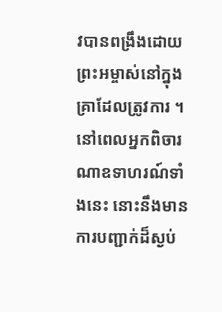វបានពង្រឹងដោយព្រះអម្ចាស់នៅក្នុងគ្រាដែលត្រូវការ ។ នៅពេលអ្នកពិចារណាឧទាហរណ៍ទាំងនេះ នោះនឹងមានការបញ្ជាក់ដ៏ស្ងប់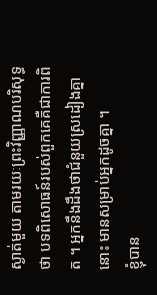ស្ងាត់មួយ តាមរយៈព្រះវិញ្ញាណបរិសុទ្ធថា បទពិសោធន៍របស់ពួកគេគឺជាការពិត ។ អ្នកនឹងដឹងថាជំនួយស្រដៀងគ្នានោះ មានសម្រាប់អ្នកដូចគ្នា ។
ខ្ញុំបាន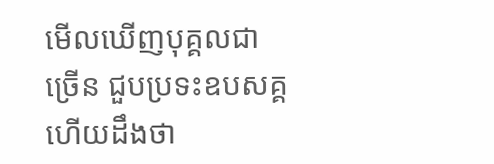មើលឃើញបុគ្គលជាច្រើន ជួបប្រទះឧបសគ្គ ហើយដឹងថា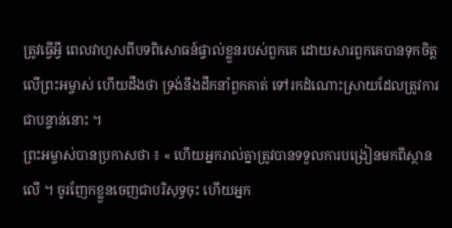ត្រូវធ្វើអ្វី ពេលវាហួសពីបទពិសោធន៍ផ្ទាល់ខ្លួនរបស់ពួកគេ ដោយសារពួកគេបានទុកចិត្តលើព្រះអម្ចាស់ ហើយដឹងថា ទ្រង់នឹងដឹកនាំពួកគាត់ ទៅរកដំណោះស្រាយដែលត្រូវការជាបន្ទាន់នោះ ។
ព្រះអម្ចាស់បានប្រកាសថា ៖ « ហើយអ្នករាល់គ្នាត្រូវបានទទួលការបង្រៀនមកពីស្ថានលើ ។ ចូរញែកខ្លួនចេញជាបរិសុទ្ធចុះ ហើយអ្នក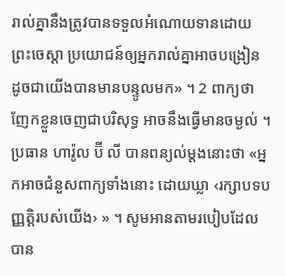រាល់គ្នានឹងត្រូវបានទទួលអំណោយទានដោយព្រះចេស្ដា ប្រយោជន៍ឲ្យអ្នករាល់គ្នាអាចបង្រៀន ដូចជាយើងបានមានបន្ទូលមក» ។ 2 ពាក្យថា ញែកខ្លួនចេញជាបរិសុទ្ធ អាចនឹងធ្វើមានចម្ងល់ ។ ប្រធាន ហារ៉ូល ប៊ី លី បានពន្យល់ម្ដងនោះថា «អ្នកអាចជំនួសពាក្យទាំងនោះ ដោយឃ្លា ‹រក្សាបទបញ្ញត្តិរបស់យើង› » ។ សូមអានតាមរបៀបដែលបាន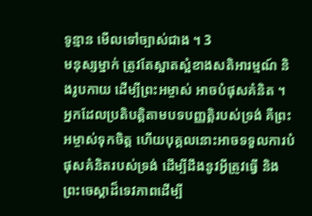ទូន្មាន មើលទៅច្បាស់ជាង ។ 3
មនុស្សម្នាក់ ត្រូវតែស្អាតស្អំខាងសតិអារម្មណ៍ និងរូបកាយ ដើម្បីព្រះអម្ចាស់ អាចបំផុសគំនិត ។ អ្នកដែលប្រតិបត្តិតាមបទបញ្ញត្តិរបស់ទ្រង់ គឺព្រះអម្ចាស់ទុកចិត្ត ហើយបុគ្គលនោះអាចទទួលការបំផុសគំនិតរបស់ទ្រង់ ដើម្បីដឹងនូវអ្វីត្រូវធ្វើ និងព្រះចេស្ដាដ៏ទេវភាពដើម្បី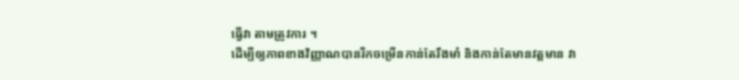ធ្វើវា តាមត្រូវការ ។
ដើម្បីឲ្យភាពខាងវិញ្ញាណបានរីកចម្រើនកាន់តែរឹងមាំ និងកាន់តែមានវត្តមាន វា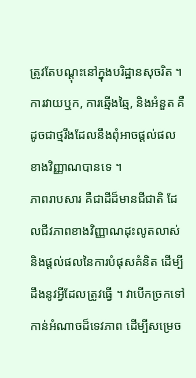ត្រូវតែបណ្ដុះនៅក្នុងបរិដ្ឋានសុចរិត ។ ការវាយឬក, ការឆ្មើងឆ្មៃ, និងអំនួត គឺដូចជាថ្មរឹងដែលនឹងពុំអាចផ្ដល់ផលខាងវិញ្ញាណបានទេ ។
ភាពរាបសារ គឺជាដីដ៏មានជីជាតិ ដែលជីវភាពខាងវិញ្ញាណដុះលូតលាស់ និងផ្ដល់ផលនៃការបំផុសគំនិត ដើម្បីដឹងនូវអ្វីដែលត្រូវធ្វើ ។ វាបើកច្រកទៅកាន់អំណាចដ៏ទេវភាព ដើម្បីសម្រេច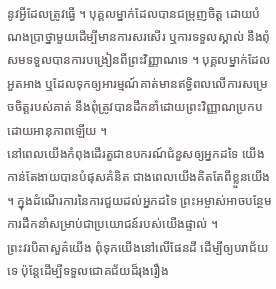នូវអ្វីដែលត្រូវធ្វើ ។ បុគ្គលម្នាក់ដែលបានជម្រុញចិត្ត ដោយបំណងប្រាថ្នាមួយដើម្បីមានការសរសើរ ឬការទទួលស្គាល់ នឹងពុំសមទទួលបានការបង្រៀនពីព្រះវិញ្ញាណទេ ។ បុគ្គលម្នាក់ដែលអួតអាង ឬដែលទុកឲ្យអារម្មណ៍គាត់មានឥទ្ធិពលលើការសម្រេចចិត្តរបស់គាត់ នឹងពុំត្រូវបានដឹកនាំដោយព្រះវិញ្ញាណប្រកបដោយអានុភាពឡើយ ។
នៅពេលយើងកំពុងដើរតួជាឧបករណ៍ជំនួសឲ្យអ្នកដទៃ យើងកាន់តែងាយបានបំផុសគំនិត ជាងពេលយើងគិតតែពីខ្លួនយើង ។ ក្នុងដំណើរការនៃការជួយដល់អ្នកដទៃ ព្រះអម្ចាស់អាចបន្ថែមការដឹកនាំសម្រាប់ជាប្រយោជន៍របស់យើងផ្ទាល់ ។
ព្រះវរបិតាសួគ៌យើង ពុំទុកយើងនៅលើផែនដី ដើម្បីឲ្យបរាជ័យទេ ប៉ុន្តែដើម្បីទទួលជោគជ័យដ៏រុងរឿង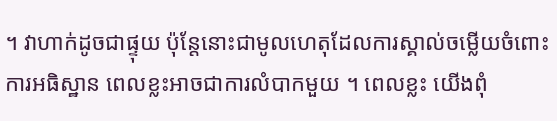។ វាហាក់ដូចជាផ្ទុយ ប៉ុន្តែនោះជាមូលហេតុដែលការស្គាល់ចម្លើយចំពោះការអធិស្ឋាន ពេលខ្លះអាចជាការលំបាកមួយ ។ ពេលខ្លះ យើងពុំ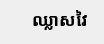ឈ្លាសវៃ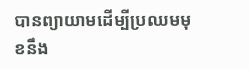បានព្យាយាមដើម្បីប្រឈមមុខនឹង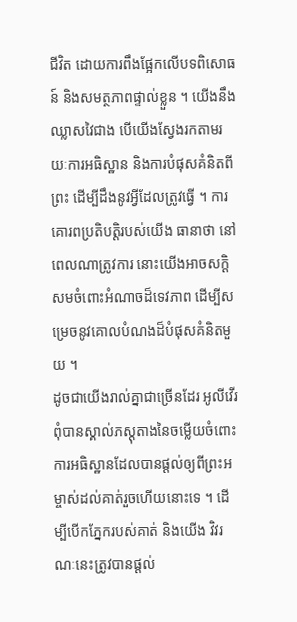ជីវិត ដោយការពឹងផ្អែកលើបទពិសោធន៍ និងសមត្ថភាពផ្ទាល់ខ្លួន ។ យើងនឹងឈ្លាសវៃជាង បើយើងស្វែងរកតាមរយៈការអធិស្ឋាន និងការបំផុសគំនិតពីព្រះ ដើម្បីដឹងនូវអ្វីដែលត្រូវធ្វើ ។ ការគោរពប្រតិបត្តិរបស់យើង ធានាថា នៅពេលណាត្រូវការ នោះយើងអាចសក្ដិសមចំពោះអំណាចដ៏ទេវភាព ដើម្បីសម្រេចនូវគោលបំណងដ៏បំផុសគំនិតមួយ ។
ដូចជាយើងរាល់គ្នាជាច្រើនដែរ អូលីវើរ ពុំបានស្គាល់ភស្ដុតាងនៃចម្លើយចំពោះការអធិស្ឋានដែលបានផ្ដល់ឲ្យពីព្រះអម្ចាស់ដល់គាត់រួចហើយនោះទេ ។ ដើម្បីបើកភ្នែករបស់គាត់ និងយើង វិវរណៈនេះត្រូវបានផ្ដល់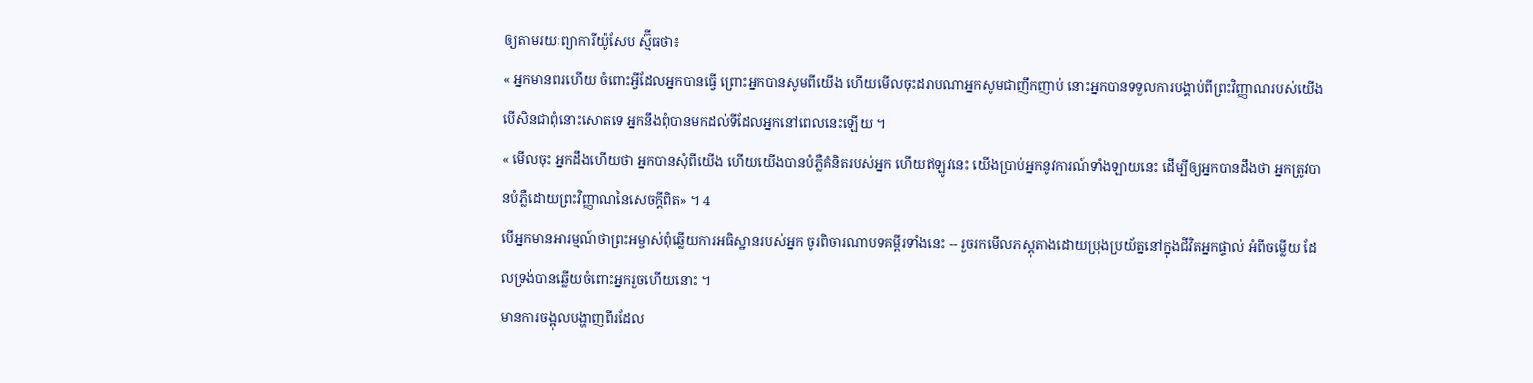ឲ្យតាមរយៈព្យាការីយ៉ូសែប ស្ម៊ីធថា៖
« អ្នកមានពរហើយ ចំពោះអ្វីដែលអ្នកបានធ្វើ ព្រោះអ្នកបានសូមពីយើង ហើយមើលចុះដរាបណាអ្នកសូមជាញឹកញាប់ នោះអ្នកបានទទួលការបង្គាប់ពីព្រះវិញ្ញាណរបស់យើង បើសិនជាពុំនោះសោតទេ អ្នកនឹងពុំបានមកដល់ទីដែលអ្នកនៅពេលនេះឡើយ ។
« មើលចុះ អ្នកដឹងហើយថា អ្នកបានសុំពីយើង ហើយយើងបានបំភ្លឺគំនិតរបស់អ្នក ហើយឥឡូវនេះ យើងប្រាប់អ្នកនូវការណ៍ទាំងឡាយនេះ ដើម្បីឲ្យអ្នកបានដឹងថា អ្នកត្រូវបានបំភ្លឺដោយព្រះវិញ្ញាណនៃសេចក្ដីពិត» ។ 4
បើអ្នកមានអារម្មណ៍ថាព្រះអម្ចាស់ពុំឆ្លើយការអធិស្ឋានរបស់អ្នក ចូរពិចារណាបទគម្ពីរទាំងនេះ -- រួចរកមើលភស្ដុតាងដោយប្រុងប្រយ័ត្ននៅក្នុងជីវិតអ្នកផ្ទាល់ អំពីចម្លើយ ដែលទ្រង់បានឆ្លើយចំពោះអ្នករួចហើយនោះ ។
មានការចង្អុលបង្ហាញពីរដែល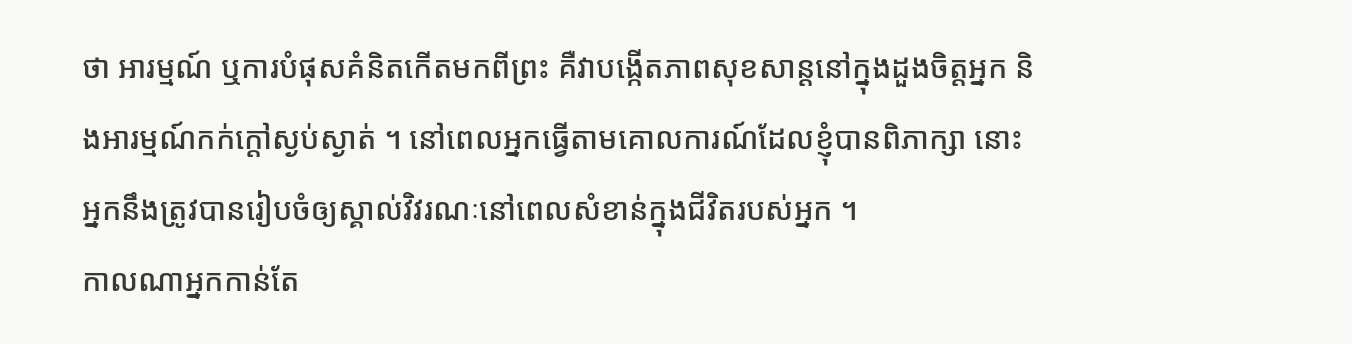ថា អារម្មណ៍ ឬការបំផុសគំនិតកើតមកពីព្រះ គឺវាបង្កើតភាពសុខសាន្ដនៅក្នុងដួងចិត្តអ្នក និងអារម្មណ៍កក់ក្ដៅស្ងប់ស្ងាត់ ។ នៅពេលអ្នកធ្វើតាមគោលការណ៍ដែលខ្ញុំបានពិភាក្សា នោះអ្នកនឹងត្រូវបានរៀបចំឲ្យស្គាល់វិវរណៈនៅពេលសំខាន់ក្នុងជីវិតរបស់អ្នក ។
កាលណាអ្នកកាន់តែ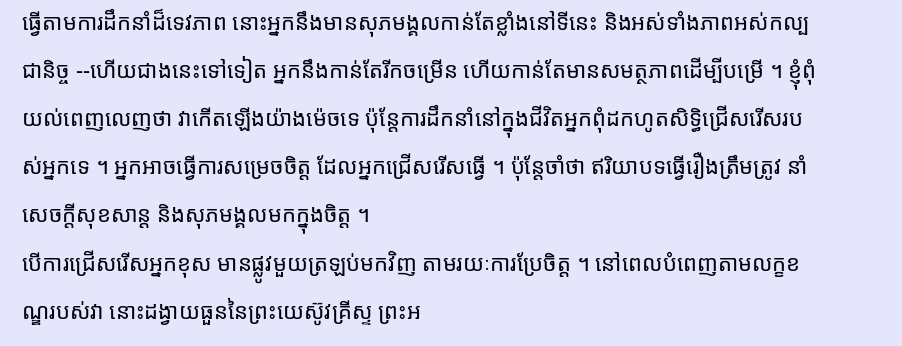ធ្វើតាមការដឹកនាំដ៏ទេវភាព នោះអ្នកនឹងមានសុភមង្គលកាន់តែខ្លាំងនៅទីនេះ និងអស់ទាំងភាពអស់កល្បជានិច្ច --ហើយជាងនេះទៅទៀត អ្នកនឹងកាន់តែរីកចម្រើន ហើយកាន់តែមានសមត្ថភាពដើម្បីបម្រើ ។ ខ្ញុំពុំយល់ពេញលេញថា វាកើតឡើងយ៉ាងម៉េចទេ ប៉ុន្តែការដឹកនាំនៅក្នុងជីវិតអ្នកពុំដកហូតសិទ្ធិជ្រើសរើសរបស់អ្នកទេ ។ អ្នកអាចធ្វើការសម្រេចចិត្ត ដែលអ្នកជ្រើសរើសធ្វើ ។ ប៉ុន្តែចាំថា ឥរិយាបទធ្វើរឿងត្រឹមត្រូវ នាំសេចក្ដីសុខសាន្ដ និងសុភមង្គលមកក្នុងចិត្ត ។
បើការជ្រើសរើសអ្នកខុស មានផ្លូវមួយត្រឡប់មកវិញ តាមរយៈការប្រែចិត្ត ។ នៅពេលបំពេញតាមលក្ខខណ្ឌរបស់វា នោះដង្វាយធួននៃព្រះយេស៊ូវគ្រីស្ទ ព្រះអ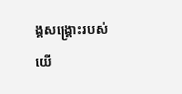ង្គសង្គ្រោះរបស់យើ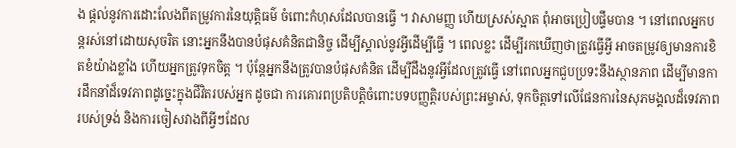ង ផ្ដល់នូវការដោះលែងពីតម្រូវការនៃយុត្តិធម៌ ចំពោះកំហុសដែលបានធ្វើ ។ វាសាមញ្ញ ហើយស្រស់ស្អាត ពុំអាចប្រៀបផ្ទឹមបាន ។ នៅពេលអ្នកបន្ដរស់នៅដោយសុចរិត នោះអ្នកនឹងបានបំផុសគំនិតជានិច្ច ដើម្បីស្គាល់នូវអ្វីដើម្បីធ្វើ ។ ពេលខ្លះ ដើម្បីរកឃើញថាត្រូវធ្វើអ្វី អាចតម្រូវឲ្យមានការខិតខំយ៉ាងខ្លាំង ហើយអ្នកត្រូវទុកចិត្ត ។ ប៉ុន្តែអ្នកនឹងត្រូវបានបំផុសគំនិត ដើម្បីដឹងនូវអ្វីដែលត្រូវធ្វើ នៅពេលអ្នកជួបប្រទះនឹងស្ថានភាព ដើម្បីមានការដឹកនាំដ៏ទេវភាពដូច្នេះក្នុងជីវិតរបស់អ្នក ដូចជា ការគោរពប្រតិបត្តិចំពោះបទបញ្ញត្តិរបស់ព្រះអម្ចាស់, ទុកចិត្តទៅលើផែនការនៃសុភមង្គលដ៏ទេវភាពរបស់ទ្រង់ និងការចៀសវាងពីអ្វីៗដែល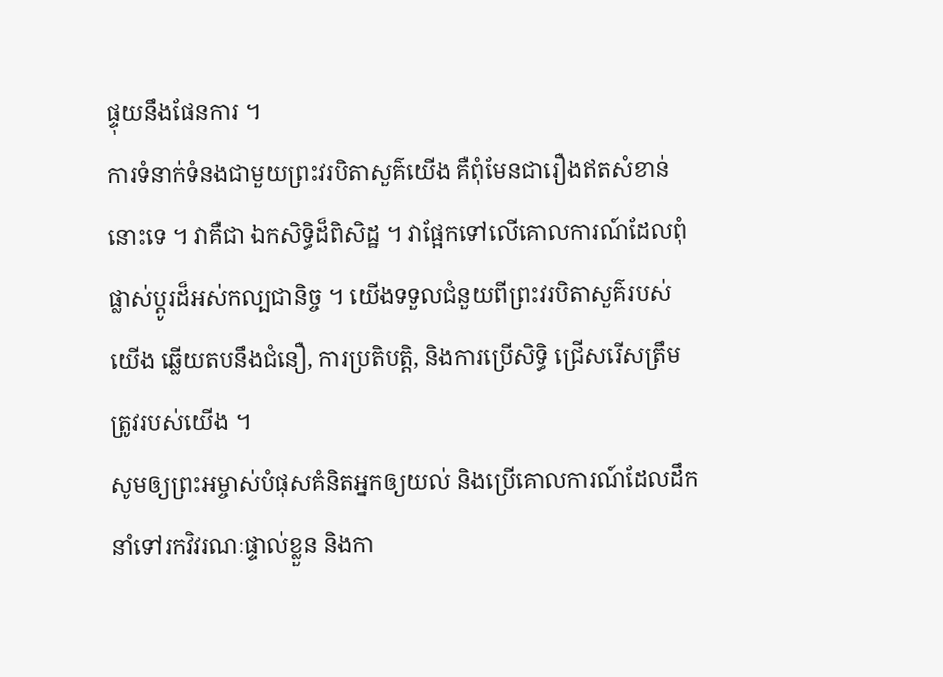ផ្ទុយនឹងផែនការ ។
ការទំនាក់ទំនងជាមួយព្រះវរបិតាសួគ៌យើង គឺពុំមែនជារឿងឥតសំខាន់នោះទេ ។ វាគឺជា ឯកសិទ្ធិដ៏ពិសិដ្ឋ ។ វាផ្អែកទៅលើគោលការណ៍ដែលពុំផ្លាស់ប្ដូរដ៏អស់កល្បជានិច្ច ។ យើងទទួលជំនួយពីព្រះវរបិតាសួគ៌របស់យើង ឆ្លើយតបនឹងជំនឿ, ការប្រតិបត្តិ, និងការប្រើសិទ្ធិ ជ្រើសរើសត្រឹមត្រូវរបស់យើង ។
សូមឲ្យព្រះអម្ចាស់បំផុសគំនិតអ្នកឲ្យយល់ និងប្រើគោលការណ៍ដែលដឹកនាំទៅរកវិវរណៈផ្ទាល់ខ្លួន និងកា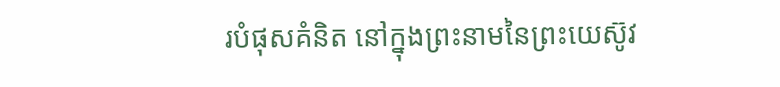របំផុសគំនិត នៅក្នុងព្រះនាមនៃព្រះយេស៊ូវ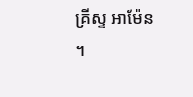គ្រីស្ទ អាម៉ែន ។